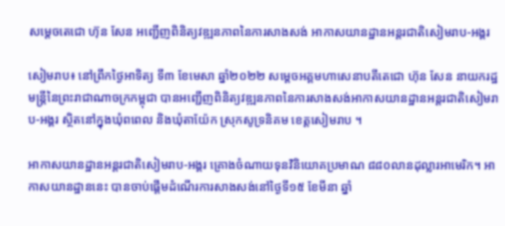សម្តេចតេជោ ហ៊ុន សែន អញ្ជើញពិនិត្យវឌ្ឍនភាពនៃការសាងសង់ អាកាសយានដ្ឋានអន្តរជាតិសៀមរាប-អង្គរ

សៀមរាប៖ នៅព្រឹកថ្ងៃអាទិត្យ ទី៣ ខែមេសា ឆ្នាំ២០២២ សម្តេចអគ្គមហាសេនាបតីតេជោ ហ៊ុន សែន នាយករដ្ឋមន្ត្រីនៃព្រះរាជាណាចក្រកម្ពុជា បានអញ្ជើញពិនិត្យវឌ្ឍនភាពនៃការសាងសង់អាកាសយានដ្ឋានអន្តរជាតិសៀមរាប-អង្គរ ស្ថិតនៅក្នុងឃុំពពេល និងឃុំតាយ៉ែក ស្រុកសូទ្រនិគម ខេត្តសៀមរាប ។

អាកាសយានដ្ឋានអន្តរជាតិសៀមរាប-អង្គរ គ្រោងចំណាយទុនវិនិយោគប្រមាណ ៨៨០លានដុល្លារអាមេរិក។ អាកាសយានដ្ឋាននេះ បានចាប់ផ្តើមដំណើរការសាងសង់នៅថ្ងៃទី១៥ ខែមីនា ឆ្នាំ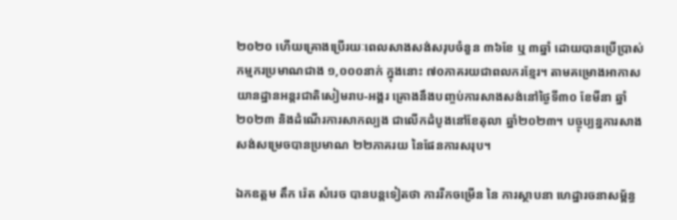២០២០ ហើយគ្រោងប្រើរយៈពេលសាងសង់សរុបចំនួន ៣៦ខែ ឬ ៣ឆ្នាំ ដោយបានប្រើប្រាស់កម្មករប្រមាណជាង ១,០០០នាក់ ក្នុងនោះ ៧០ភាគរយជាពលករខ្មែរ។ តាមគម្រោងអាកាសយានដ្ឋានអន្តរជាតិសៀមរាប-អង្គរ គ្រោងនឹងបញ្ចប់ការសាងសង់នៅថ្ងៃទី៣០ ខែមីនា ឆ្នាំ២០២៣ និងដំណើរការសាកល្បង ជាលើកដំបូងនៅខែតុលា ឆ្នាំ២០២៣។ បច្ចុប្បន្នការសាងសង់សម្រេចបានប្រមាណ ២២ភាគរយ នៃផែនការសរុប។

ឯកឧត្តម តឹក រ៉េត សំរេច បានបន្តទៀតថា ការរីកចម្រើន នៃ ការស្ថាបនា ហេដ្ឋារចនាសម្ព័ន្ធ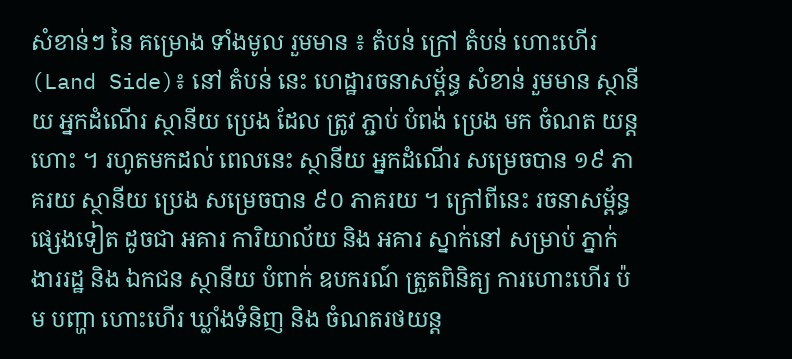សំខាន់ៗ នៃ គម្រោង ទាំងមូល រួមមាន ៖ តំបន់ ក្រៅ តំបន់ ហោះហើរ (Land Side)៖ នៅ តំបន់ នេះ ហេដ្ឋារចនាសម្ព័ន្ធ សំខាន់ រួមមាន ស្ថានីយ អ្នកដំណើរ ស្ថានីយ ប្រេង ដែល ត្រូវ ភ្ជាប់ បំពង់ ប្រេង មក ចំណត យន្តហោះ ។ រហូតមកដល់ ពេលនេះ ស្ថានីយ អ្នកដំណើរ សម្រេចបាន ១៩ ភាគរយ ស្ថានីយ ប្រេង សម្រេចបាន ៩០ ភាគរយ ។ ក្រៅពីនេះ រចនាសម្ព័ន្ធ ផ្សេងទៀត ដូចជា អគារ ការិយាល័យ និង អគារ ស្នាក់នៅ សម្រាប់ ភ្នាក់ងាររដ្ឋ និង ឯកជន ស្ថានីយ បំពាក់ ឧបករណ៍ ត្រួតពិនិត្យ ការហោះហើរ ប៉ម បញ្ហា ហោះហើរ ឃ្លាំងទំនិញ និង ចំណតរថយន្ត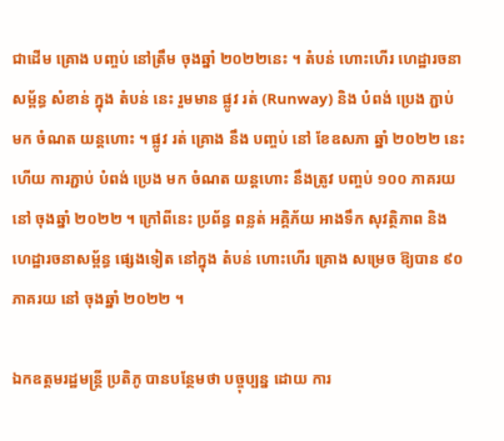ជាដើម គ្រោង បញ្ចប់ នៅត្រឹម ចុងឆ្នាំ ២០២២នេះ ។ តំបន់ ហោះហើរ ហេដ្ឋារចនាសម្ព័ន្ធ សំខាន់ ក្នុង តំបន់ នេះ រួមមាន ផ្លូវ រត់ (Runway) និង បំពង់ ប្រេង ភ្ជាប់ មក ចំណត យន្តហោះ ។ ផ្លូវ រត់ គ្រោង នឹង បញ្ចប់ នៅ ខែឧសភា ឆ្នាំ ២០២២ នេះ ហើយ ការភ្ជាប់ បំពង់ ប្រេង មក ចំណត យន្តហោះ នឹងត្រូវ បញ្ចប់ ១០០ ភាគរយ នៅ ចុងឆ្នាំ ២០២២ ។ ក្រៅពីនេះ ប្រព័ន្ធ ពន្លត់ អគ្គិភ័យ អាងទឹក សុវត្ថិភាព និង ហេដ្ឋារចនាសម្ព័ន្ធ ផ្សេងទៀត នៅក្នុង តំបន់ ហោះហើរ គ្រោង សម្រេច ឱ្យបាន ៩០ ភាគរយ នៅ ចុងឆ្នាំ ២០២២ ។

ឯកឧត្តមរដ្ឋមន្ត្រី ប្រតិភូ បានបន្ថែមថា បច្ចុប្បន្ន ដោយ ការ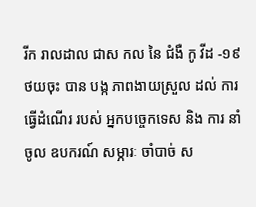រីក រាលដាល ជាស កល នៃ ជំងឺ កូ វីដ -១៩ ថយចុះ បាន បង្ក ភាពងាយស្រួល ដល់ ការធ្វើដំណើរ របស់ អ្នកបច្ចេកទេស និង ការ នាំចូល ឧបករណ៍ សម្ភារៈ ចាំបាច់ ស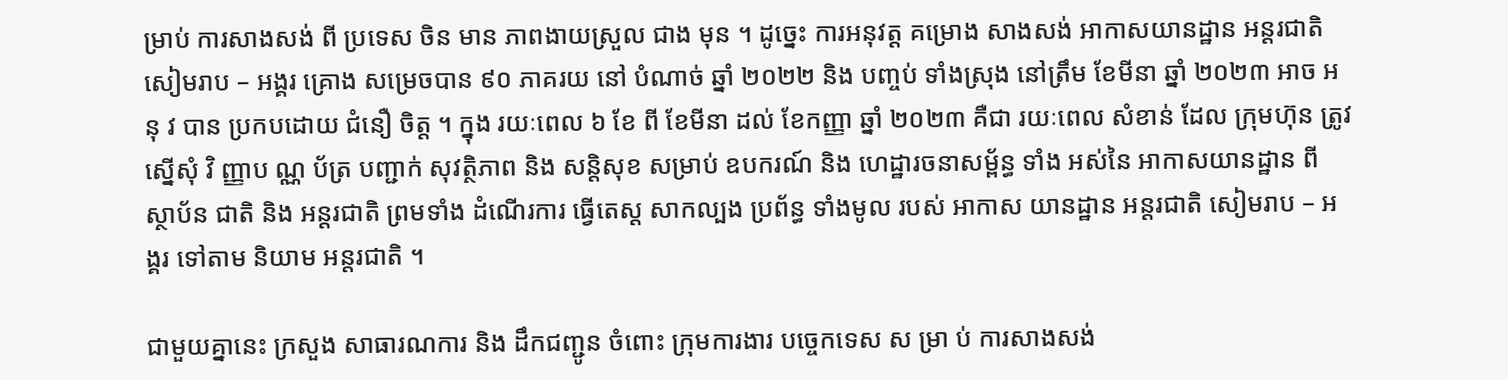ម្រាប់ ការសាងសង់ ពី ប្រទេស ចិន មាន ភាពងាយស្រួល ជាង មុន ។ ដូច្នេះ ការអនុវត្ត គម្រោង សាងសង់ អាកាសយានដ្ឋាន អន្តរជាតិ សៀមរាប – អង្គរ គ្រោង សម្រេចបាន ៩០ ភាគរយ នៅ បំណាច់ ឆ្នាំ ២០២២ និង បញ្ចប់ ទាំងស្រុង នៅត្រឹម ខែមីនា ឆ្នាំ ២០២៣ អាច អនុ វ បាន ប្រកបដោយ ជំនឿ ចិត្ត ។ ក្នុង រយៈពេល ៦ ខែ ពី ខែមីនា ដល់ ខែកញ្ញា ឆ្នាំ ២០២៣ គឺជា រយៈពេល សំខាន់ ដែល ក្រុមហ៊ុន ត្រូវ ស្នើសុំ វិ ញ្ញាប ណ្ណ ប័ត្រ បញ្ជាក់ សុវត្ថិភាព និង សន្តិសុខ សម្រាប់ ឧបករណ៍ និង ហេដ្ឋារចនាសម្ព័ន្ធ ទាំង អស់នៃ អាកាសយានដ្ឋាន ពី ស្ថាប័ន ជាតិ និង អន្តរជាតិ ព្រមទាំង ដំណើរការ ធ្វើតេស្ត សាកល្បង ប្រព័ន្ធ ទាំងមូល របស់ អាកាស យានដ្ឋាន អន្តរជាតិ សៀមរាប – អង្គរ ទៅតាម និយាម អន្តរជាតិ ។

ជាមួយគ្នានេះ ក្រសួង សាធារណការ និង ដឹកជញ្ជូន ចំពោះ ក្រុមការងារ បច្ចេកទេស ស ម្រា ប់ ការសាងសង់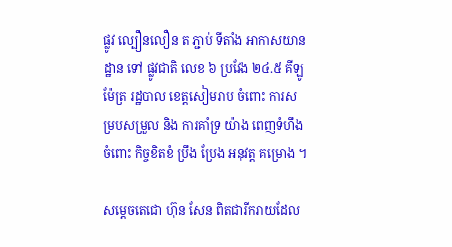ផ្លូវ ល្បឿនលឿន ត ភ្ជាប់ ទីតាំង អាកាសយានដ្ឋាន ទៅ ផ្លូវជាតិ លេខ ៦ ប្រវែង ២៤.៥ គីឡូម៉ែត្រ រដ្ឋបាល ខេត្តសៀមរាប ចំពោះ ការសម្របសម្រួល និង ការគាំទ្រ យ៉ាង ពេញទំហឹង ចំពោះ កិច្ចខិតខំ ប្រឹង ប្រែង អនុវត្ត គម្រោង ។

សម្តេចតេជោ ហ៊ុន សែន ពិតជារីករាយដែល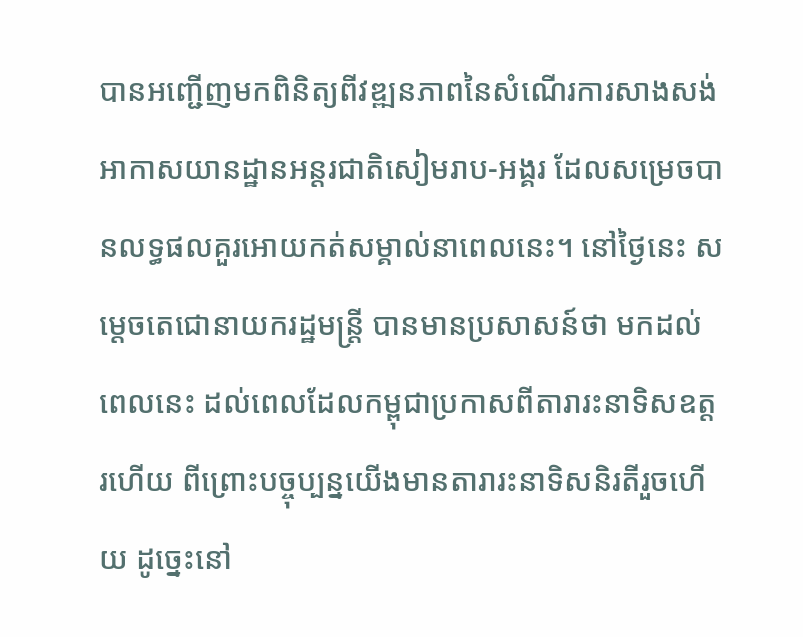បានអញ្ជើញមកពិនិត្យពីវឌ្ឍនភាពនៃសំណើរការសាងសង់អាកាសយានដ្ឋានអន្តរជាតិសៀមរាប-អង្គរ ដែលសម្រេចបានលទ្ធផលគួរអោយកត់សម្គាល់នាពេលនេះ។ នៅថ្ងៃនេះ សម្តេចតេជោនាយករដ្ឋមន្ត្រី បានមានប្រសាសន៍ថា មកដល់ពេលនេះ ដល់ពេលដែលកម្ពុជាប្រកាសពីតារារះនាទិសឧត្តរហើយ ពីព្រោះបច្ចុប្បន្នយើងមានតារារះនាទិសនិរតីរួចហើយ ដូច្នេះនៅ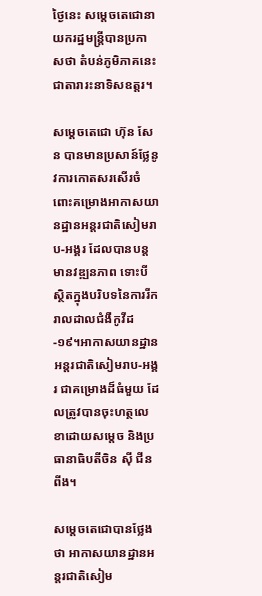ថ្ងៃនេះ សម្តេចតេជោនាយករដ្ឋមន្ត្រីបានប្រកាសថា តំបន់ភូមិភាគនេះជាតារារះនាទិសឧត្តរ។

សម្តេចតេជោ ហ៊ុន សែន បានមានប្រសាន៍ថ្លែនូវការកោតសរសើរចំពោះគម្រោងអាកាសយានដ្ឋានអន្តរជាតិសៀមរាប-អង្គរ ដែលបានបន្តមានវឌ្ឍនភាព ទោះបីស្ថិតក្នុងបរិបទនៃការរីករាលដាលជំងឺកូវីដ-១៩។អាកាសយានដ្ឋានអន្តរជាតិសៀមរាប-អង្គរ ជាគម្រោងដ៏ធំមួយ ដែលត្រូវបានចុះហត្ថលេខាដោយសម្តេច និងប្រធានាធិបតីចិន ស៊ី ជីនពីង។

សម្តេចតេជោបានថ្លែងថា អាកាសយានដ្ឋានអន្តរជាតិសៀម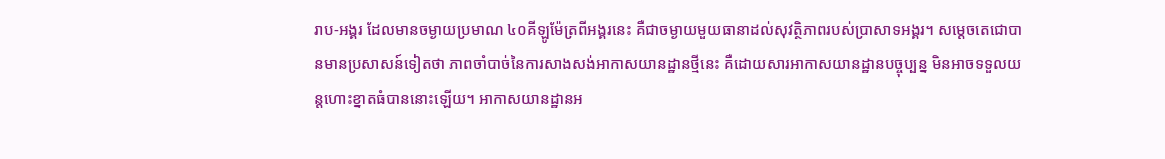រាប-អង្គរ ដែលមានចម្ងាយប្រមាណ ៤០គីឡូម៉ែត្រពីអង្គរនេះ គឺជាចម្ងាយមួយធានាដល់សុវត្ថិភាពរបស់ប្រាសាទអង្គរ។ សម្តេចតេជោបានមានប្រសាសន៍ទៀតថា ភាពចាំបាច់នៃការសាងសង់អាកាសយានដ្ឋានថ្មីនេះ គឺដោយសារអាកាសយានដ្ឋានបច្ចុប្បន្ន មិនអាចទទួលយន្តហោះខ្នាតធំបាននោះឡើយ។ អាកាសយានដ្ឋានអ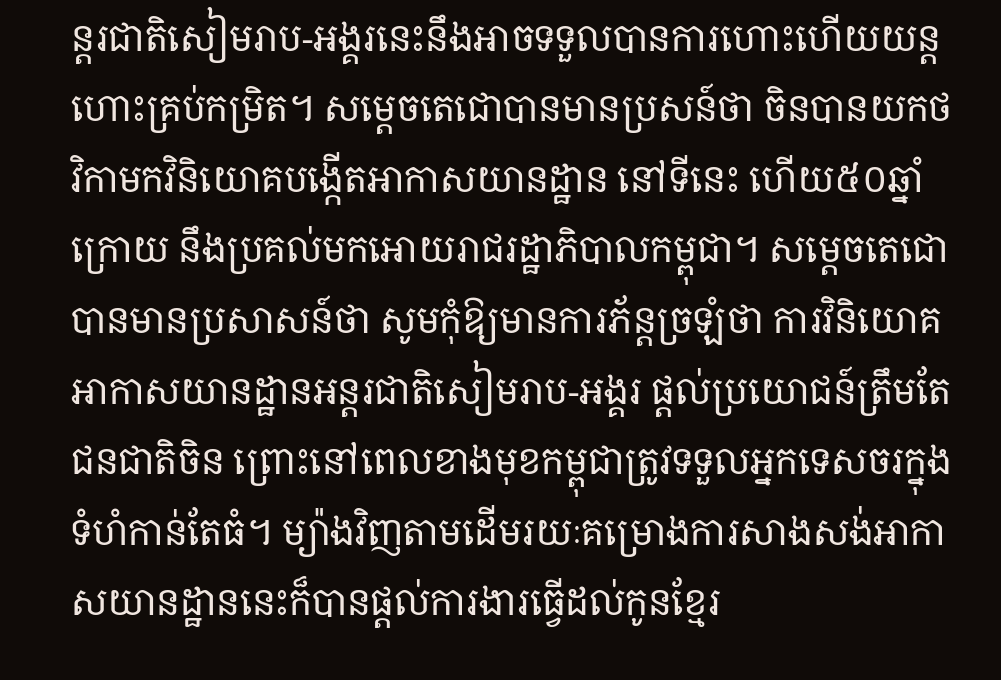ន្តរជាតិសៀមរាប-អង្គរនេះនឹងអាចទទួលបានការហោះហើយយន្តហោះគ្រប់កម្រិត។ សម្តេចតេជោបានមានប្រសន៍ថា ចិនបានយកថវិកាមកវិនិយោគបង្កើតអាកាសយានដ្ឋាន នៅទីនេះ ហើយ៥០ឆ្នាំក្រោយ នឹងប្រគល់មកអោយរាជរដ្ឋាភិបាលកម្ពុជា។ សម្តេចតេជោបានមានប្រសាសន៍ថា សូមកុំឱ្យមានការភ័ន្តច្រឡំថា ការវិនិយោគអាកាសយានដ្ឋានអន្តរជាតិសៀមរាប-អង្គរ ផ្តល់ប្រយោជន៍ត្រឹមតែជនជាតិចិន ព្រោះនៅពេលខាងមុខកម្ពុជាត្រូវទទួលអ្នកទេសចរក្នុងទំហំកាន់តែធំ។ ម្យ៉ាងវិញតាមដើមរយៈគម្រោងការសាងសង់អាកាសយានដ្ឋាននេះក៏បានផ្ដល់ការងារធ្វើដល់កូនខ្មែរ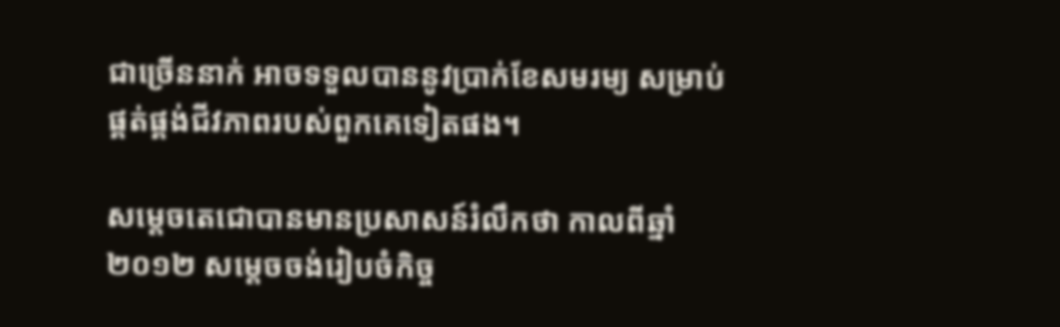ជាច្រើននាក់ អាចទទួលបាននូវប្រាក់ខែសមរម្យ សម្រាប់ផ្គត់ផ្គង់ជីវភាពរបស់ពួកគេទៀតផង។

សម្តេចតេជោបានមានប្រសាសន៍រំលឹកថា កាលពីឆ្នាំ២០១២ សម្តេចចង់រៀបចំកិច្ច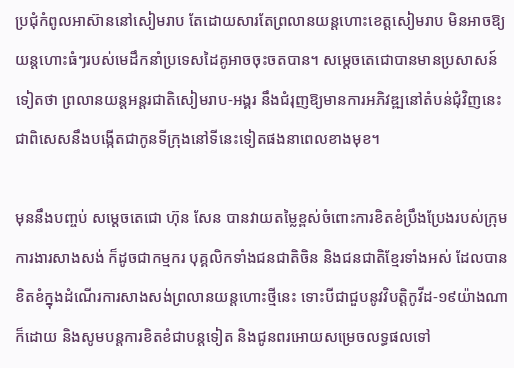ប្រជុំកំពូលអាស៊ាននៅសៀមរាប តែដោយសារតែព្រលានយន្តហោះខេត្តសៀមរាប មិនអាចឱ្យយន្តហោះធំៗរបស់មេដឹកនាំប្រទេសដៃគូអាចចុះចតបាន។ សម្តេចតេជោបានមានប្រសាសន៍ទៀតថា ព្រលានយន្តអន្តរជាតិសៀមរាប-អង្គរ នឹងជំរុញឱ្យមានការអភិវឌ្ឍនៅតំបន់ជុំវិញនេះ ជាពិសេសនឹងបង្កើតជាកូនទីក្រុងនៅទីនេះទៀតផងនាពេលខាងមុខ។

មុននឹងបញ្ចប់ សម្តេចតេជោ ហ៊ុន សែន បានវាយតម្លៃខ្ពស់ចំពោះការខិតខំប្រឹងប្រែងរបស់ក្រុមការងារសាងសង់ ក៏ដូចជាកម្មករ បុគ្គលិកទាំងជនជាតិចិន និងជនជាតិខ្មែរទាំងអស់ ដែលបានខិតខំក្នុងដំណើរការសាងសង់ព្រលានយន្តហោះថ្មីនេះ ទោះបីជាជួបនូវវិបត្តិកូវីដ-១៩យ៉ាងណាក៏ដោយ និងសូមបន្តការខិតខំជាបន្តទៀត និងជូនពរអោយសម្រេចលទ្ធផលទៅ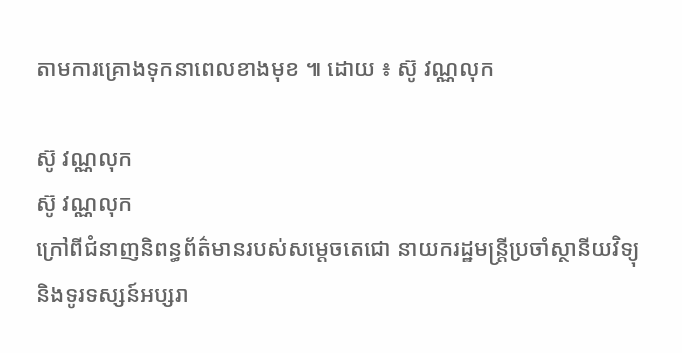តាមការគ្រោងទុកនាពេលខាងមុខ ៕ ដោយ ៖ ស៊ូ វណ្ណលុក

ស៊ូ វណ្ណលុក
ស៊ូ វណ្ណលុក
ក្រៅពីជំនាញនិពន្ធព័ត៌មានរបស់សម្ដេចតេជោ នាយករដ្ឋមន្ត្រីប្រចាំស្ថានីយវិទ្យុ និងទូរទស្សន៍អប្សរា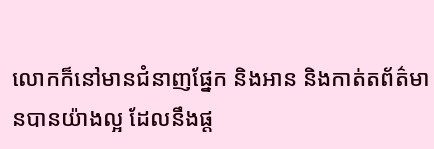លោកក៏នៅមានជំនាញផ្នែក និងអាន និងកាត់តព័ត៌មានបានយ៉ាងល្អ ដែលនឹងផ្ដ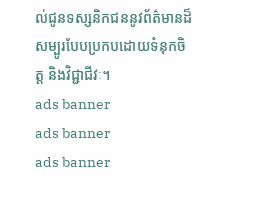ល់ជូនទស្សនិកជននូវព័ត៌មានដ៏សម្បូរបែបប្រកបដោយទំនុកចិត្ត និងវិជ្ជាជីវៈ។
ads banner
ads banner
ads banner